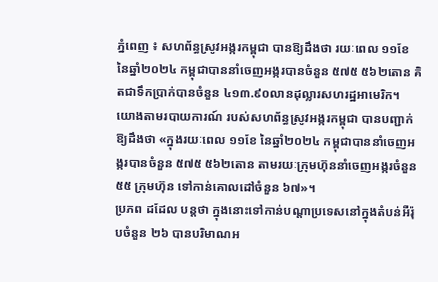ភ្នំពេញ ៖ សហព័ន្ធស្រូវអង្ករកម្ពុជា បានឱ្យដឹងថា រយៈពេល ១១ខែ នៃឆ្នាំ២០២៤ កម្ពុជាបាននាំចេញអង្ករបានចំនួន ៥៧៥ ៥៦២តោន គិតជាទឹកប្រាក់បានចំនួន ៤១៣.៩០លានដុល្លារសហរដ្ឋអាមេរិក។
យោងតាមរបាយការណ៍ របស់សហព័ន្ធស្រូវអង្ករកម្ពុជា បានបញ្ជាក់ឱ្យដឹងថា «ក្នុងរយៈពេល ១១ខែ នៃឆ្នាំ២០២៤ កម្ពុជាបាននាំចេញអង្ករបានចំនួន ៥៧៥ ៥៦២តោន តាមរយៈក្រុមហ៊ុននាំចេញអង្ករចំនួន ៥៥ ក្រុមហ៊ុន ទៅកាន់គោលដៅចំនួន ៦៧»។
ប្រភព ដដែល បន្ដថា ក្នុងនោះទៅកាន់បណ្តាប្រទេសនៅក្នុងតំបន់អឺរ៉ុបចំនួន ២៦ បានបរិមាណអ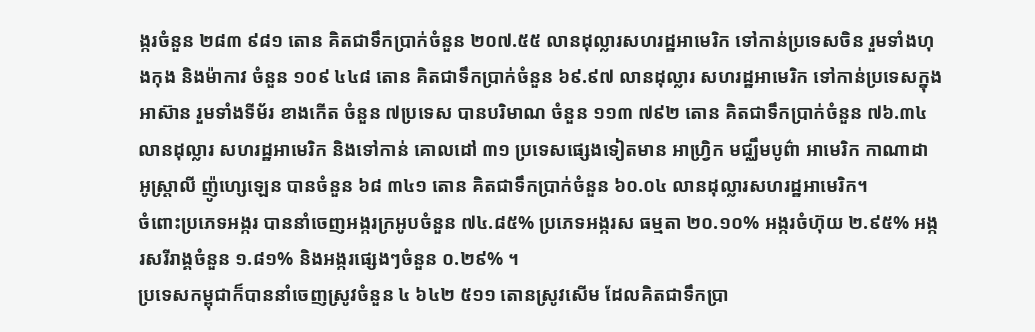ង្ករចំនួន ២៨៣ ៩៨១ តោន គិតជាទឹកប្រាក់ចំនួន ២០៧.៥៥ លានដុល្លារសហរដ្ឋអាមេរិក ទៅកាន់ប្រទេសចិន រួមទាំងហុងកុង និងម៉ាកាវ ចំនួន ១០៩ ៤៤៨ តោន គិតជាទឹកប្រាក់ចំនួន ៦៩.៩៧ លានដុល្លារ សហរដ្ឋអាមេរិក ទៅកាន់ប្រទេសក្នុងអាស៊ាន រួមទាំងទីម័រ ខាងកើត ចំនួន ៧ប្រទេស បានបរិមាណ ចំនួន ១១៣ ៧៩២ តោន គិតជាទឹកប្រាក់ចំនួន ៧៦.៣៤ លានដុល្លារ សហរដ្ឋអាមេរិក និងទៅកាន់ គោលដៅ ៣១ ប្រទេសផ្សេងទៀតមាន អាហ្វ្រិក មជ្ឈឹមបូព៌ា អាមេរិក កាណាដា អូស្ត្រាលី ញ៉ូហ្សេឡេន បានចំនួន ៦៨ ៣៤១ តោន គិតជាទឹកប្រាក់ចំនួន ៦០.០៤ លានដុល្លារសហរដ្ឋអាមេរិក។
ចំពោះប្រភេទអង្ករ បាននាំចេញអង្ករក្រអូបចំនួន ៧៤.៨៥% ប្រភេទអង្ករស ធម្មតា ២០.១០% អង្ករចំហ៊ុយ ២.៩៥% អង្ករសរីរាង្គចំនួន ១.៨១% និងអង្ករផ្សេងៗចំនួន ០.២៩% ។
ប្រទេសកម្ពុជាក៏បាននាំចេញស្រូវចំនួន ៤ ៦៤២ ៥១១ តោនស្រូវសើម ដែលគិតជាទឹកប្រា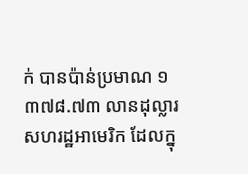ក់ បានប៉ាន់ប្រមាណ ១ ៣៧៨.៧៣ លានដុល្លារ សហរដ្ឋអាមេរិក ដែលក្នុ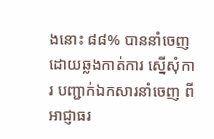ងនោះ ៨៨% បាននាំចេញ ដោយឆ្លងកាត់ការ ស្នើសុំការ បញ្ជាក់ឯកសារនាំចេញ ពីអាជ្ញាធរ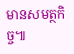មានសមត្ថកិច្ច៕